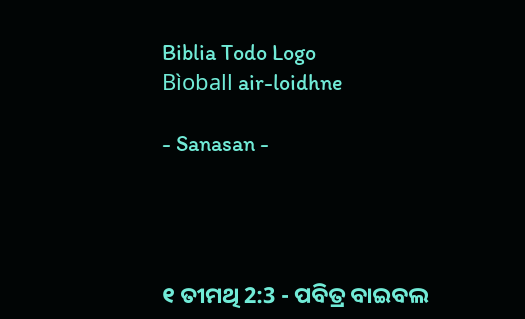Biblia Todo Logo
Bìoball air-loidhne

- Sanasan -




୧ ତୀମଥି 2:3 - ପବିତ୍ର ବାଇବଲ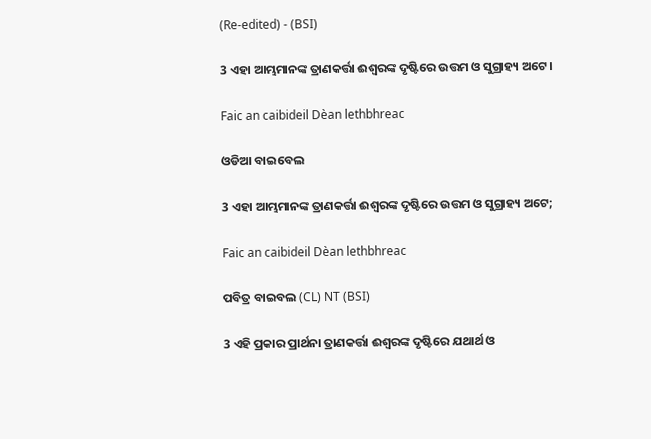(Re-edited) - (BSI)

3 ଏହା ଆମ୍ଭମାନଙ୍କ ତ୍ରାଣକର୍ତ୍ତା ଈଶ୍ଵରଙ୍କ ଦୃଷ୍ଟିରେ ଉତ୍ତମ ଓ ସୁଗ୍ରାହ୍ୟ ଅଟେ।

Faic an caibideil Dèan lethbhreac

ଓଡିଆ ବାଇବେଲ

3 ଏହା ଆମ୍ଭମାନଙ୍କ ତ୍ରାଣକର୍ତ୍ତା ଈଶ୍ୱରଙ୍କ ଦୃଷ୍ଟିରେ ଉତ୍ତମ ଓ ସୁଗ୍ରାହ୍ୟ ଅଟେ;

Faic an caibideil Dèan lethbhreac

ପବିତ୍ର ବାଇବଲ (CL) NT (BSI)

3 ଏହି ପ୍ରକାର ପ୍ରାର୍ଥନା ତ୍ରାଣକର୍ତ୍ତା ଈଶ୍ୱରଙ୍କ ଦୃଷ୍ଟିରେ ଯଥାର୍ଥ ଓ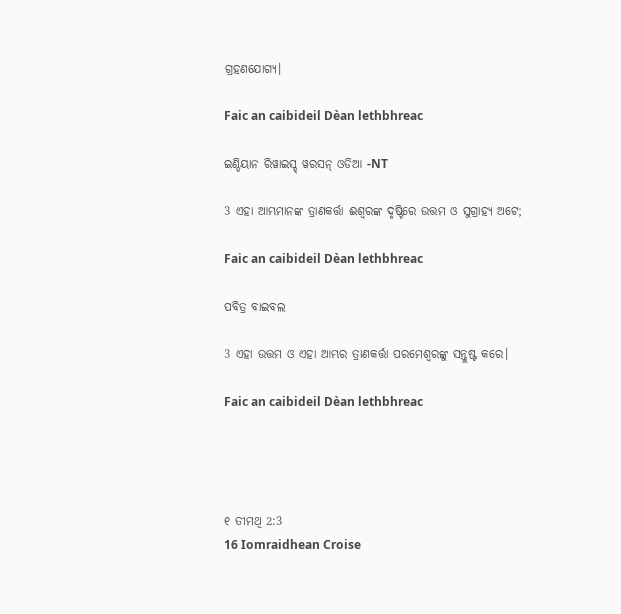ଗ୍ରହଣଯୋଗ୍ୟ।

Faic an caibideil Dèan lethbhreac

ଇଣ୍ଡିୟାନ ରିୱାଇସ୍ଡ୍ ୱରସନ୍ ଓଡିଆ -NT

3 ଏହା ଆମ୍ଭମାନଙ୍କ ତ୍ରାଣକର୍ତ୍ତା ଈଶ୍ବରଙ୍କ ଦୃଷ୍ଟିରେ ଉତ୍ତମ ଓ ସୁଗ୍ରାହ୍ୟ ଅଟେ;

Faic an caibideil Dèan lethbhreac

ପବିତ୍ର ବାଇବଲ

3 ଏହା ଉତ୍ତମ ଓ ଏହା ଆମ୍ଭର ତ୍ରାଣକର୍ତ୍ତା ପରମେଶ୍ୱରଙ୍କୁ ସନ୍ତୁଷ୍ଟ କରେ।

Faic an caibideil Dèan lethbhreac




୧ ତୀମଥି 2:3
16 Iomraidhean Croise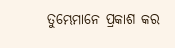ତୁମ୍ଭେମାନେ ପ୍ରକାଶ କର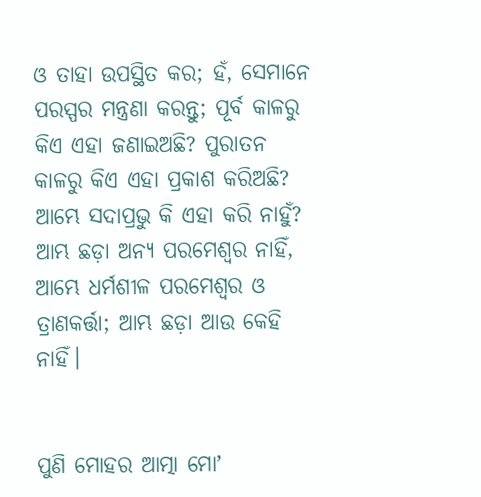ଓ ତାହା ଉପସ୍ଥିତ କର; ହଁ, ସେମାନେ ପରସ୍ପର ମନ୍ତ୍ରଣା କରନ୍ତୁ; ପୂର୍ବ କାଳରୁ କିଏ ଏହା ଜଣାଇଅଛି? ପୁରାତନ କାଳରୁ କିଏ ଏହା ପ୍ରକାଶ କରିଅଛି? ଆମ୍ଭେ ସଦାପ୍ରଭୁ କି ଏହା କରି ନାହୁଁ? ଆମ୍ଭ ଛଡ଼ା ଅନ୍ୟ ପରମେଶ୍ଵର ନାହିଁ, ଆମ୍ଭେ ଧର୍ମଶୀଳ ପରମେଶ୍ଵର ଓ ତ୍ରାଣକର୍ତ୍ତା; ଆମ୍ଭ ଛଡ଼ା ଆଉ କେହି ନାହିଁ।


ପୁଣି ମୋହର ଆତ୍ମା ମୋʼ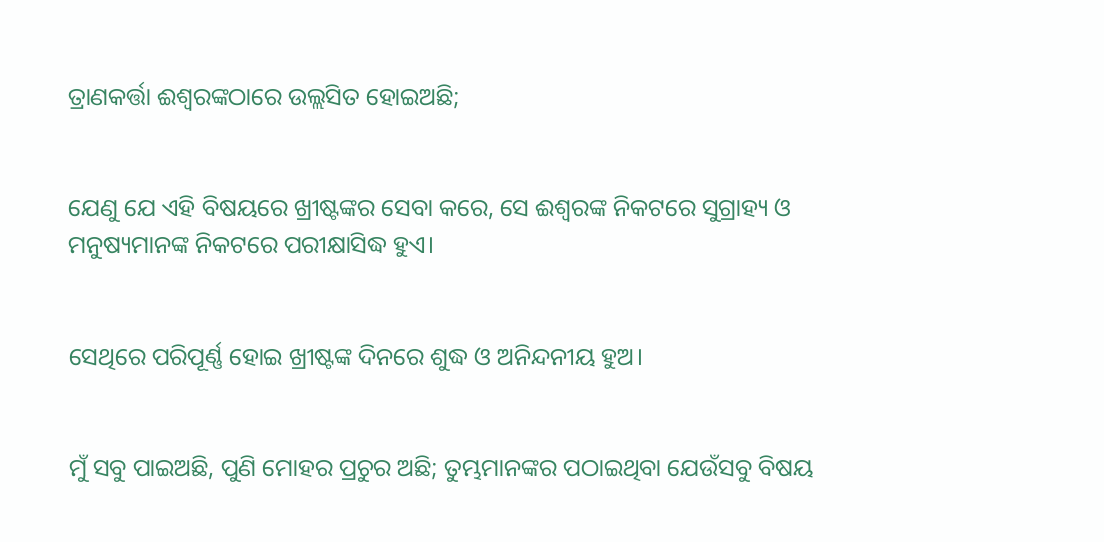ତ୍ରାଣକର୍ତ୍ତା ଈଶ୍ଵରଙ୍କଠାରେ ଉଲ୍ଲସିତ ହୋଇଅଛି;


ଯେଣୁ ଯେ ଏହି ବିଷୟରେ ଖ୍ରୀଷ୍ଟଙ୍କର ସେବା କରେ, ସେ ଈଶ୍ଵରଙ୍କ ନିକଟରେ ସୁଗ୍ରାହ୍ୟ ଓ ମନୁଷ୍ୟମାନଙ୍କ ନିକଟରେ ପରୀକ୍ଷାସିଦ୍ଧ ହୁଏ।


ସେଥିରେ ପରିପୂର୍ଣ୍ଣ ହୋଇ ଖ୍ରୀଷ୍ଟଙ୍କ ଦିନରେ ଶୁଦ୍ଧ ଓ ଅନିନ୍ଦନୀୟ ହୁଅ।


ମୁଁ ସବୁ ପାଇଅଛି, ପୁଣି ମୋହର ପ୍ରଚୁର ଅଛି; ତୁମ୍ଭମାନଙ୍କର ପଠାଇଥିବା ଯେଉଁସବୁ ବିଷୟ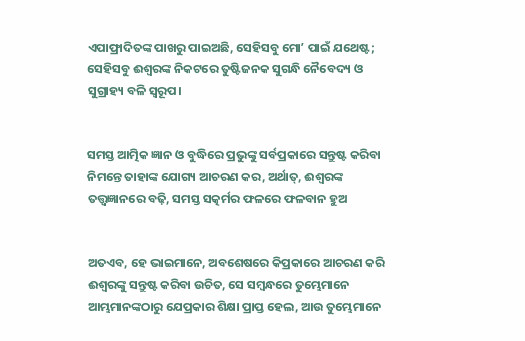ଏପାଫ୍ରାଦିତଙ୍କ ପାଖରୁ ପାଇଅଛି, ସେହିସବୁ ମୋʼ ପାଇଁ ଯଥେଷ୍ଟ; ସେହିସବୁ ଈଶ୍ଵରଙ୍କ ନିକଟରେ ତୁଷ୍ଟିଜନକ ସୁଗନ୍ଧି ନୈବେଦ୍ୟ ଓ ସୁଗ୍ରାହ୍ୟ ବଳି ସ୍ଵରୂପ।


ସମସ୍ତ ଆତ୍ମିକ ଜ୍ଞାନ ଓ ବୁଦ୍ଧିରେ ପ୍ରଭୁଙ୍କୁ ସର୍ବପ୍ରକାରେ ସନ୍ତୁଷ୍ଟ କରିବା ନିମନ୍ତେ ତାହାଙ୍କ ଯୋଗ୍ୟ ଆଚରଣ କର, ଅର୍ଥାତ୍, ଈଶ୍ଵରଙ୍କ ତତ୍ତ୍ଵଜ୍ଞାନରେ ବଢ଼ି, ସମସ୍ତ ସତ୍କର୍ମର ଫଳରେ ଫଳବାନ ହୁଅ


ଅତଏବ, ହେ ଭାଇମାନେ, ଅବଶେଷରେ କିପ୍ରକାରେ ଆଚରଣ କରି ଈଶ୍ଵରଙ୍କୁ ସନ୍ତୁଷ୍ଟ କରିବା ଉଚିତ, ସେ ସମ୍ଵନ୍ଧରେ ତୁମ୍ଭେମାନେ ଆମ୍ଭମାନଙ୍କଠାରୁ ଯେପ୍ରକାର ଶିକ୍ଷା ପ୍ରାପ୍ତ ହେଲ, ଆଉ ତୁମ୍ଭେମାନେ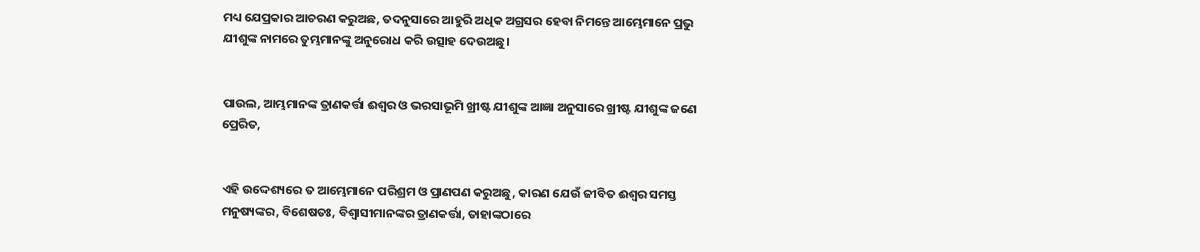ମଧ୍ୟ ଯେପ୍ରକାର ଆଚରଣ କରୁଅଛ, ତଦନୁସାରେ ଆହୁରି ଅଧିକ ଅଗ୍ରସର ହେବା ନିମନ୍ତେ ଆମ୍ଭେମାନେ ପ୍ରଭୁ ଯୀଶୁଙ୍କ ନାମରେ ତୁମ୍ଭମାନଙ୍କୁ ଅନୁରୋଧ କରି ଉତ୍ସାହ ଦେଉଅଛୁ।


ପାଉଲ, ଆମ୍ଭମାନଙ୍କ ତ୍ରାଣକର୍ତ୍ତା ଈଶ୍ଵର ଓ ଭରସାଭୂମି ଖ୍ରୀଷ୍ଟ ଯୀଶୁଙ୍କ ଆଜ୍ଞା ଅନୁସାରେ ଖ୍ରୀଷ୍ଟ ଯୀଶୁଙ୍କ ଜଣେ ପ୍ରେରିତ,


ଏହି ଉଦ୍ଦେଶ୍ୟରେ ତ ଆମ୍ଭେମାନେ ପରିଶ୍ରମ ଓ ପ୍ରାଣପଣ କରୁଅଛୁ, କାରଣ ଯେଉଁ ଜୀବିତ ଈଶ୍ଵର ସମସ୍ତ ମନୁଷ୍ୟଙ୍କର, ବିଶେଷତଃ, ବିଶ୍ଵାସୀମାନଙ୍କର ତ୍ରାଣକର୍ତ୍ତା, ତାହାଙ୍କଠାରେ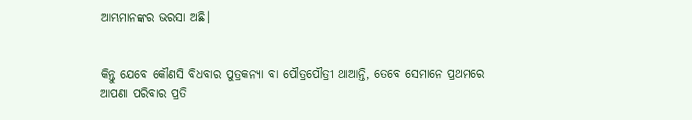ଆମ୍ଭମାନଙ୍କର ଭରସା ଅଛି।


କିନ୍ତୁ ଯେବେ କୌଣସି ବିଧବାର ପୁତ୍ରକନ୍ୟା ବା ପୌତ୍ରପୌତ୍ରୀ ଥାଆନ୍ତି, ତେବେ ସେମାନେ ପ୍ରଥମରେ ଆପଣା ପରିବାର ପ୍ରତି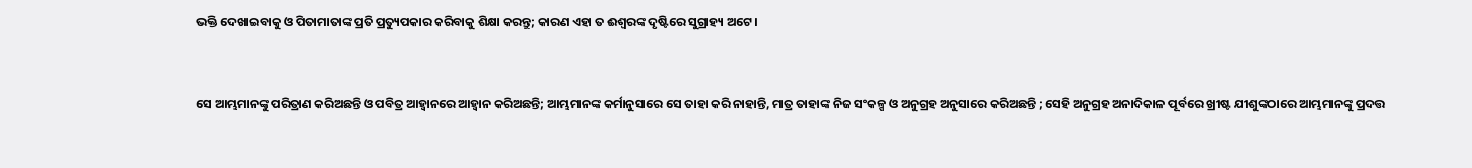ଭକ୍ତି ଦେଖାଇବାକୁ ଓ ପିତାମାତାଙ୍କ ପ୍ରତି ପ୍ରତ୍ୟୁପକାର କରିବାକୁ ଶିକ୍ଷା କରନ୍ତୁ; କାରଣ ଏହା ତ ଈଶ୍ଵରଙ୍କ ଦୃଷ୍ଟିରେ ସୁଗ୍ରାହ୍ୟ ଅଟେ।


ସେ ଆମ୍ଭମାନଙ୍କୁ ପରିତ୍ରାଣ କରିଅଛନ୍ତି ଓ ପବିତ୍ର ଆହ୍ଵାନରେ ଆହ୍ଵାନ କରିଅଛନ୍ତି; ଆମ୍ଭମାନଙ୍କ କର୍ମାନୁସାରେ ସେ ତାହା କରି ନାହାନ୍ତି, ମାତ୍ର ତାହାଙ୍କ ନିଜ ସଂକଳ୍ପ ଓ ଅନୁଗ୍ରହ ଅନୁସାରେ କରିଅଛନ୍ତି ; ସେହି ଅନୁଗ୍ରହ ଅନାଦିକାଳ ପୂର୍ବରେ ଖ୍ରୀଷ୍ଟ ଯୀଶୁଙ୍କଠାରେ ଆମ୍ଭମାନଙ୍କୁ ପ୍ରଦତ୍ତ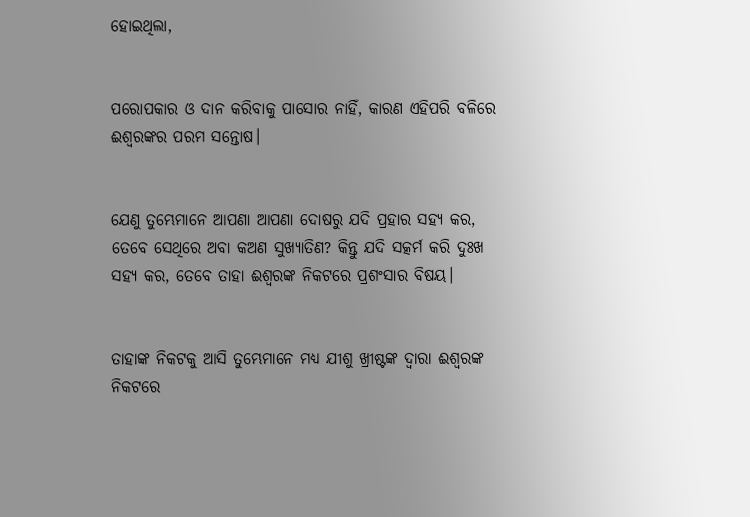ହୋଇଥିଲା,


ପରୋପକାର ଓ ଦାନ କରିବାକୁ ପାସୋର ନାହିଁ, କାରଣ ଏହିପରି ବଳିରେ ଈଶ୍ଵରଙ୍କର ପରମ ସନ୍ତୋଷ।


ଯେଣୁ ତୁମ୍ଭେମାନେ ଆପଣା ଆପଣା ଦୋଷରୁ ଯଦି ପ୍ରହାର ସହ୍ୟ କର, ତେବେ ସେଥିରେ ଅବା କଅଣ ସୁଖ୍ୟାତିଣ? କିନ୍ତୁ ଯଦି ସତ୍କର୍ମ କରି ଦୁଃଖ ସହ୍ୟ କର, ତେବେ ତାହା ଈଶ୍ଵରଙ୍କ ନିକଟରେ ପ୍ରଶଂସାର ବିଷୟ।


ତାହାଙ୍କ ନିକଟକୁ ଆସି ତୁମ୍ଭେମାନେ ମଧ୍ୟ ଯୀଶୁ ଖ୍ରୀଷ୍ଟଙ୍କ ଦ୍ଵାରା ଈଶ୍ଵରଙ୍କ ନିକଟରେ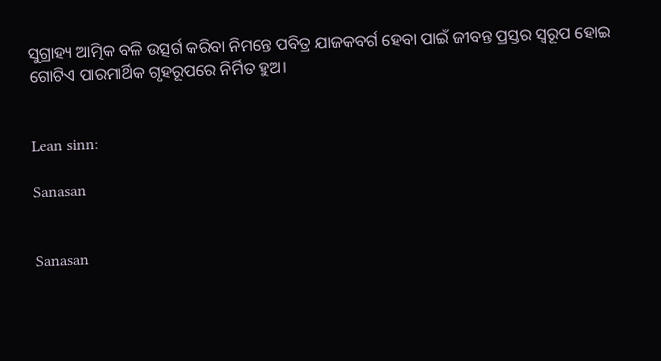ସୁଗ୍ରାହ୍ୟ ଆତ୍ମିକ ବଳି ଉତ୍ସର୍ଗ କରିବା ନିମନ୍ତେ ପବିତ୍ର ଯାଜକବର୍ଗ ହେବା ପାଇଁ ଜୀବନ୍ତ ପ୍ରସ୍ତର ସ୍ଵରୂପ ହୋଇ ଗୋଟିଏ ପାରମାର୍ଥିକ ଗୃହରୂପରେ ନିର୍ମିତ ହୁଅ।


Lean sinn:

Sanasan


Sanasan